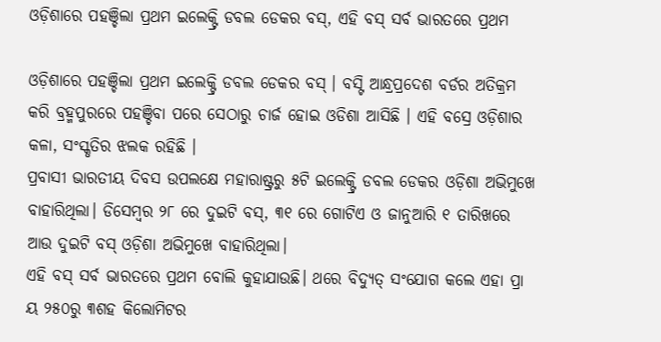ଓଡ଼ିଶାରେ ପହଞ୍ଚିଲା ପ୍ରଥମ ଇଲେକ୍ଟ୍ରି ଡବଲ ଡେକର ବସ୍, ଏହି ବସ୍ ସର୍ବ ଭାରତରେ ପ୍ରଥମ

ଓଡ଼ିଶାରେ ପହଞ୍ଚିଲା ପ୍ରଥମ ଇଲେକ୍ଟ୍ରି ଡବଲ ଡେକର ବସ୍ । ବସ୍ଟି ଆନ୍ଧ୍ରପ୍ରଦେଶ ବର୍ଡର ଅତିକ୍ରମ କରି ବ୍ରହ୍ମପୁରରେ ପହଞ୍ଚିବା ପରେ ସେଠାରୁ ଚାର୍ଜ ହୋଇ ଓଡିଶା ଆସିଛି । ଏହି ବସ୍ରେ ଓଡ଼ିଶାର କଳା, ସଂସ୍କୃତିର ଝଲକ ରହିଛି ।
ପ୍ରବାସୀ ଭାରତୀୟ ଦିବସ ଉପଲକ୍ଷେ ମହାରାଷ୍ଟ୍ରରୁ ୫ଟି ଇଲେକ୍ଟ୍ରି ଡବଲ ଡେକର ଓଡ଼ିଶା ଅଭିମୁଖେ ବାହାରିଥିଲା। ଡିସେମ୍ବର ୨୮ ରେ ଦୁଇଟି ବସ୍, ୩୧ ରେ ଗୋଟିଏ ଓ ଜାନୁଆରି ୧ ତାରିଖରେ ଆଉ ଦୁଇଟି ବସ୍ ଓଡ଼ିଶା ଅଭିମୁଖେ ବାହାରିଥିଲା।
ଏହି ବସ୍ ସର୍ବ ଭାରତରେ ପ୍ରଥମ ବୋଲି କୁହାଯାଉଛି। ଥରେ ବିଦ୍ୟୁତ୍ ସଂଯୋଗ କଲେ ଏହା ପ୍ରା ୟ ୨୫୦ରୁ ୩ଶହ କିଲୋମିଟର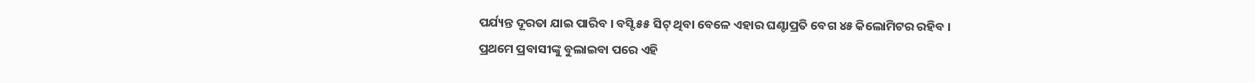ପର୍ଯ୍ୟନ୍ତ ଦୂରତା ଯାଇ ପାରିବ । ବସ୍ଟି ୫୫ ସିଟ୍ ଥିବା ବେଳେ ଏହାର ଘଣ୍ଟାପ୍ରତି ବେଗ ୪୫ କିଲୋମିଟର ରହିବ ।
ପ୍ରଥମେ ପ୍ରବାସୀଙ୍କୁ ବୁଲାଇବା ପରେ ଏହି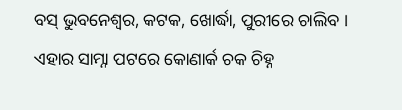ବସ୍ ଭୁବନେଶ୍ୱର, କଟକ, ଖୋର୍ଦ୍ଧା, ପୁରୀରେ ଚାଲିବ । ଏହାର ସାମ୍ନା ପଟରେ କୋଣାର୍କ ଚକ ଚିହ୍ନ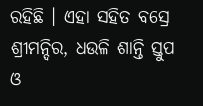ରହିଛି । ଏହା ସହିତ ବସ୍ରେ ଶ୍ରୀମନ୍ଦିର, ଧଉଳି ଶାନ୍ତି ସ୍ତୁପ ଓ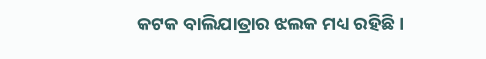କଟକ ବାଲିଯାତ୍ରାର ଝଲକ ମଧ୍ୟ ରହିଛି।